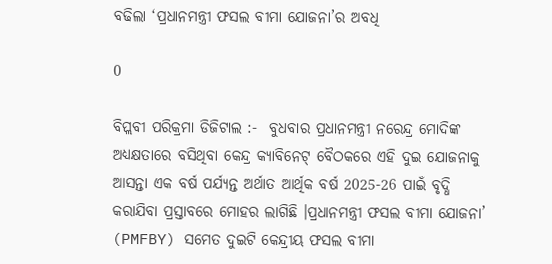ବଢିଲା ‘ପ୍ରଧାନମନ୍ତ୍ରୀ ଫସଲ ବୀମା ଯୋଜନା’ର ଅବଧି

0

ବିପ୍ଲବୀ ପରିକ୍ରମା ଡିଜିଟାଲ :-  ବୁଧବାର ପ୍ରଧାନମନ୍ତ୍ରୀ ନରେନ୍ଦ୍ର ମୋଦିଙ୍କ ଅଧ୍ୟକ୍ଷତାରେ ବସିଥିବା କେନ୍ଦ୍ର କ୍ୟାବିନେଟ୍‌ ବୈଠକରେ ଏହି ଦୁଇ ଯୋଜନାକୁ ଆସନ୍ତା ଏକ ବର୍ଷ ପର୍ଯ୍ୟନ୍ତ ଅର୍ଥାତ ଆର୍ଥିକ ବର୍ଷ 2025-26 ପାଇଁ ବୃଦ୍ଧି କରାଯିବା ପ୍ରସ୍ତାବରେ ମୋହର ଲାଗିଛି ।ପ୍ରଧାନମନ୍ତ୍ରୀ ଫସଲ ବୀମା ଯୋଜନା’ (PMFBY) ସମେତ ଦୁଇଟି କେନ୍ଦ୍ରୀୟ ଫସଲ ବୀମା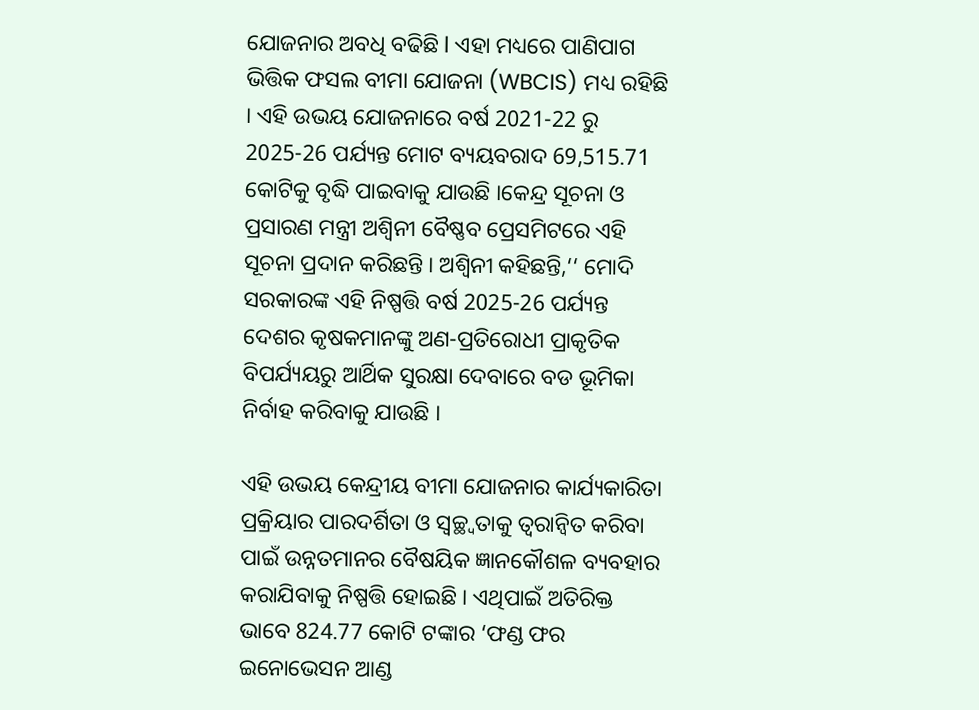ଯୋଜନାର ଅବଧି ବଢିଛି l ଏହା ମଧ୍ୟରେ ପାଣିପାଗ ଭିତ୍ତିକ ଫସଲ ବୀମା ଯୋଜନା (WBCIS) ମଧ୍ୟ ରହିଛି । ଏହି ଉଭୟ ଯୋଜନାରେ ବର୍ଷ 2021-22 ରୁ 2025-26 ପର୍ଯ୍ୟନ୍ତ ମୋଟ ବ୍ୟୟବରାଦ 69,515.71 କୋଟିକୁ ବୃଦ୍ଧି ପାଇବାକୁ ଯାଉଛି ।କେନ୍ଦ୍ର ସୂଚନା ଓ ପ୍ରସାରଣ ମନ୍ତ୍ରୀ ଅଶ୍ୱିନୀ ବୈଷ୍ଣବ ପ୍ରେସମିଟରେ ଏହି ସୂଚନା ପ୍ରଦାନ କରିଛନ୍ତି । ଅଶ୍ବିନୀ କହିଛନ୍ତି,‘‘ ମୋଦି ସରକାରଙ୍କ ଏହି ନିଷ୍ପତ୍ତି ବର୍ଷ 2025-26 ପର୍ଯ୍ୟନ୍ତ ଦେଶର କୃଷକମାନଙ୍କୁ ଅଣ-ପ୍ରତିରୋଧୀ ପ୍ରାକୃତିକ ବିପର୍ଯ୍ୟୟରୁ ଆର୍ଥିକ ସୁରକ୍ଷା ଦେବାରେ ବଡ ଭୂମିକା ନିର୍ବାହ କରିବାକୁ ଯାଉଛି ।

ଏହି ଉଭୟ କେନ୍ଦ୍ରୀୟ ବୀମା ଯୋଜନାର କାର୍ଯ୍ୟକାରିତା ପ୍ରକ୍ରିୟାର ପାରଦର୍ଶିତା ଓ ସ୍ବଚ୍ଛ୍ବତାକୁ ତ୍ବରାନ୍ବିତ କରିବା ପାଇଁ ଉନ୍ନତମାନର ବୈଷୟିକ ଜ୍ଞାନକୌଶଳ ବ୍ୟବହାର କରାଯିବାକୁ ନିଷ୍ପତ୍ତି ହୋଇଛି । ଏଥିପାଇଁ ଅତିରିକ୍ତ ଭାବେ 824.77 କୋଟି ଟଙ୍କାର ‘ଫଣ୍ଡ ଫର ଇନୋଭେସନ ଆଣ୍ଡ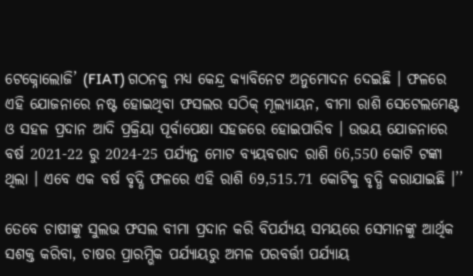ଟେକ୍ନୋଲୋଜି’ (FIAT) ଗଠନକୁ ମଧ୍ୟ କେନ୍ଦ୍ର କ୍ୟାବିନେଟ ଅନୁମୋଦନ ଦେଇଛି । ଫଳରେ ଏହି ଯୋଜନାରେ ନଷ୍ଟ ହୋଇଥିବା ଫସଲର ସଠିକ୍‌ ମୂଲ୍ୟାୟନ, ବୀମା ରାଶି ସେଟେଲମେଣ୍ଟ ଓ ସହଳ ପ୍ରଦାନ ଆଦି ପ୍ରକ୍ରିୟା ପୂର୍ବାପେକ୍ଷା ସହଜରେ ହୋଇପାରିବ । ଉଭୟ ଯୋଜନାରେ ବର୍ଷ 2021-22 ରୁ 2024-25 ପର୍ଯ୍ୟନ୍ତ ମୋଟ ବ୍ୟୟବରାଦ ରାଶି 66,550 କୋଟି ଟଙ୍କା ଥିଲା । ଏବେ ଏକ ବର୍ଷ ବୃଦ୍ଧି ଫଳରେ ଏହି ରାଶି 69,515.71 କୋଟିକୁ ବୃଦ୍ଧି କରାଯାଇଛି ।’’

ତେବେ ଚାଷୀଙ୍କୁ ସୁଲଭ ଫସଲ ବୀମା ପ୍ରଦାନ କରି ବିପର୍ଯ୍ୟୟ ସମୟରେ ସେମାନଙ୍କୁ ଆର୍ଥିକ ସଶକ୍ତ କରିବା, ଚାଷର ପ୍ରାରମ୍ଭିକ ପର୍ଯ୍ୟାୟରୁ ଅମଳ ପରବର୍ତ୍ତୀ ପର୍ଯ୍ୟାୟ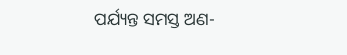ପର୍ଯ୍ୟନ୍ତ ସମସ୍ତ ଅଣ-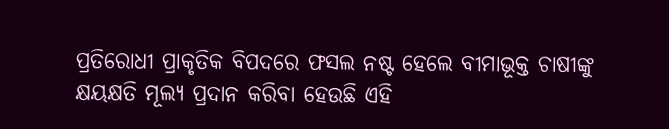ପ୍ରତିରୋଧୀ ପ୍ରାକୃତିକ ବିପଦରେ ଫସଲ ନଷ୍ଟ ହେଲେ ବୀମାଭୂକ୍ତ ଚାଷୀଙ୍କୁ କ୍ଷୟକ୍ଷତି ମୂଲ୍ୟ ପ୍ରଦାନ କରିବା ହେଉଛି ଏହି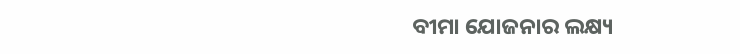ବୀମା ଯୋଜନାର ଲକ୍ଷ୍ୟ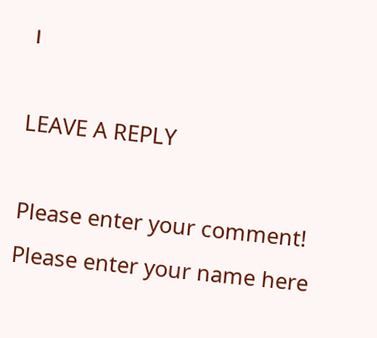।

LEAVE A REPLY

Please enter your comment!
Please enter your name here